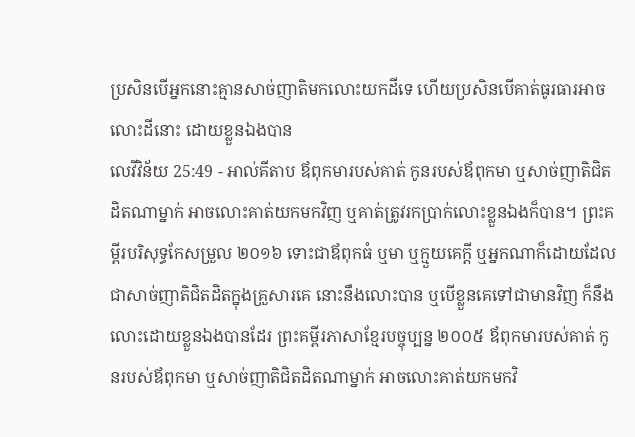ប្រសិនបើអ្នកនោះគ្មានសាច់ញាតិមកលោះយកដីទេ ហើយប្រសិនបើគាត់ធូរធារអាចលោះដីនោះ ដោយខ្លួនឯងបាន
លេវីវិន័យ 25:49 - អាល់គីតាប ឪពុកមារបស់គាត់ កូនរបស់ឪពុកមា ឬសាច់ញាតិជិតដិតណាម្នាក់ អាចលោះគាត់យកមកវិញ ឬគាត់ត្រូវរកប្រាក់លោះខ្លួនឯងក៏បាន។ ព្រះគម្ពីរបរិសុទ្ធកែសម្រួល ២០១៦ ទោះជាឪពុកធំ ឬមា ឬក្មួយគេក្តី ឬអ្នកណាក៏ដោយដែលជាសាច់ញាតិជិតដិតក្នុងគ្រួសារគេ នោះនឹងលោះបាន ឬបើខ្លួនគេទៅជាមានវិញ ក៏នឹងលោះដោយខ្លួនឯងបានដែរ ព្រះគម្ពីរភាសាខ្មែរបច្ចុប្បន្ន ២០០៥ ឪពុកមារបស់គាត់ កូនរបស់ឪពុកមា ឬសាច់ញាតិជិតដិតណាម្នាក់ អាចលោះគាត់យកមកវិ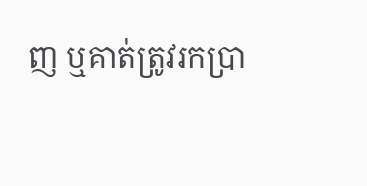ញ ឬគាត់ត្រូវរកប្រា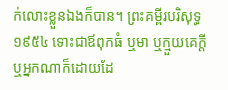ក់លោះខ្លួនឯងក៏បាន។ ព្រះគម្ពីរបរិសុទ្ធ ១៩៥៤ ទោះជាឪពុកធំ ឬមា ឬក្មួយគេក្តី ឬអ្នកណាក៏ដោយដែ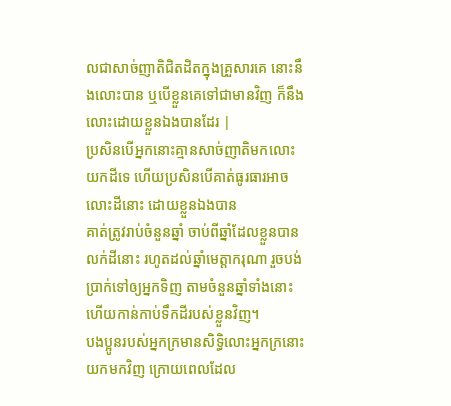លជាសាច់ញាតិជិតដិតក្នុងគ្រួសារគេ នោះនឹងលោះបាន ឬបើខ្លួនគេទៅជាមានវិញ ក៏នឹងលោះដោយខ្លួនឯងបានដែរ |
ប្រសិនបើអ្នកនោះគ្មានសាច់ញាតិមកលោះយកដីទេ ហើយប្រសិនបើគាត់ធូរធារអាចលោះដីនោះ ដោយខ្លួនឯងបាន
គាត់ត្រូវរាប់ចំនួនឆ្នាំ ចាប់ពីឆ្នាំដែលខ្លួនបានលក់ដីនោះ រហូតដល់ឆ្នាំមេត្តាករុណា រួចបង់ប្រាក់ទៅឲ្យអ្នកទិញ តាមចំនួនឆ្នាំទាំងនោះ ហើយកាន់កាប់ទឹកដីរបស់ខ្លួនវិញ។
បងប្អូនរបស់អ្នកក្រមានសិទ្ធិលោះអ្នកក្រនោះយកមកវិញ ក្រោយពេលដែល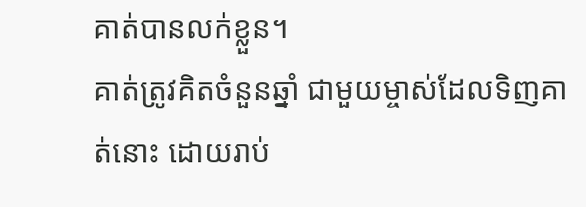គាត់បានលក់ខ្លួន។
គាត់ត្រូវគិតចំនួនឆ្នាំ ជាមួយម្ចាស់ដែលទិញគាត់នោះ ដោយរាប់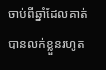ចាប់ពីឆ្នាំដែលគាត់បានលក់ខ្លួនរហូត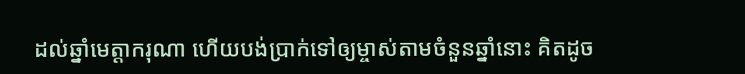ដល់ឆ្នាំមេត្តាករុណា ហើយបង់ប្រាក់ទៅឲ្យម្ចាស់តាមចំនួនឆ្នាំនោះ គិតដូច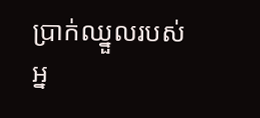ប្រាក់ឈ្នួលរបស់អ្ន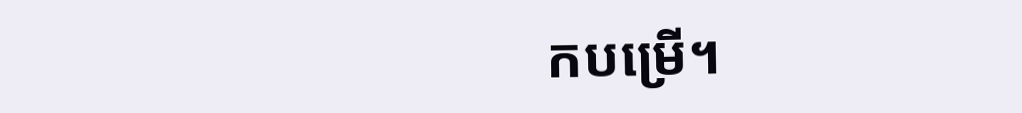កបម្រើ។